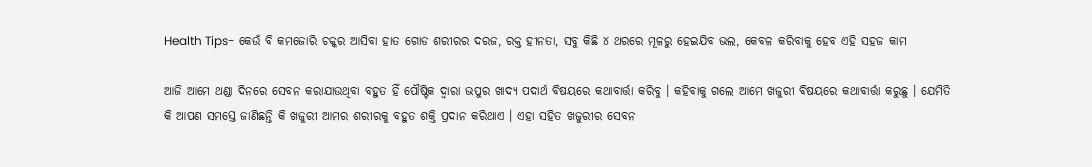Health Tips- କେଉଁ ବି କମଜୋରି ଚକ୍କର ଆସିବା ହାତ ଗୋଡ ଶରୀରର ଦରଜ, ରକ୍ତ ହୀନତା, ସବୁ କିଛି ୪ ଥରରେ ମୂଳରୁ ହେଇଯିବ ଭଲ, କେବଳ କରିବାକୁ ହେବ ଏହି ସହଜ କାମ

ଆଜି ଆମେ ଥଣ୍ଡା ଦିନରେ ସେବନ କରାଯାଉଥିବା ବହୁତ ହିଁ ପୌଷ୍ଟିକ ଦ୍ଵାରା ଭପୁର ଖାଦ୍ୟ ପଦାର୍ଥ ବିଷୟରେ କଥାବାର୍ତ୍ତା କରିବୁ । କହିବାକୁ ଗଲେ ଆମେ ଖଜୁରୀ ବିଷୟରେ କଥାବାର୍ତ୍ତା କରୁଛୁ । ଯେମିତି କି ଆପଣ ସମସ୍ତେ ଜାଣିଛନ୍ତି କି ଖଜୁରୀ ଆମର ଶରୀରକୁ ବହୁତ ଶକ୍ତି ପ୍ରଦାନ କରିଥାଏ । ଏହା ସହିତ ଖଜୁରୀର ସେବନ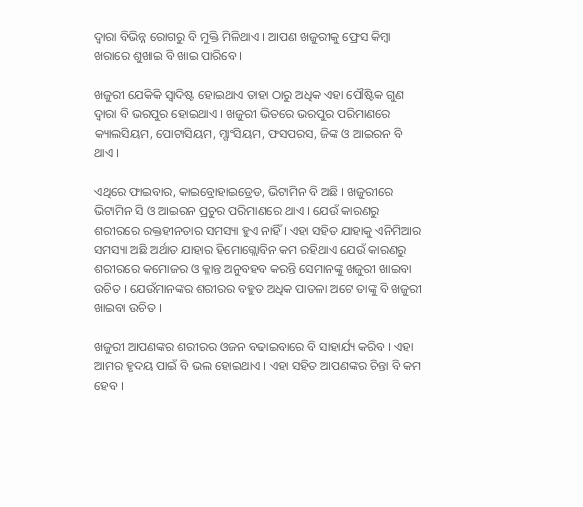ଦ୍ଵାରା ବିଭିନ୍ନ ରୋଗରୁ ବି ମୁକ୍ତି ମିଳିଥାଏ । ଆପଣ ଖଜୁରୀକୁ ଫ୍ରେସ କିମ୍ବା ଖରାରେ ଶୁଖାଇ ବି ଖାଇ ପାରିବେ ।

ଖଜୁରୀ ଯେକିକି ସ୍ଵାଦିଷ୍ଟ ହୋଇଥାଏ ତାହା ଠାରୁ ଅଧିକ ଏହା ପୌଷ୍ଟିକ ଗୁଣ ଦ୍ଵାରା ବି ଭରପୁର ହୋଇଥାଏ । ଖଜୁରୀ ଭିତରେ ଭରପୁର ପରିମାଣରେ କ୍ୟାଲସିୟମ, ପୋଟାସିୟମ, ମ୍ଗାଂସିୟମ, ଫସପରସ, ଜିଙ୍କ ଓ ଆଇରନ ବି ଥାଏ ।

ଏଥିରେ ଫାଇବାର, କାଇବ୍ରୋହାଇଡ୍ରେଡ, ଭିଟାମିନ ବି ଅଛି । ଖଜୁରୀରେ ଭିଟାମିନ ସି ଓ ଆଇରନ ପ୍ରଚୁର ପରିମାଣରେ ଥାଏ । ଯେଉଁ କାରଣରୁ ଶରୀରରେ ରକ୍ତହୀନତାର ସମସ୍ୟା ହୁଏ ନାହିଁ । ଏହା ସହିତ ଯାହାକୁ ଏନିମିଆର ସମସ୍ୟା ଅଛି ଅର୍ଥାତ ଯାହାର ହିମୋଗ୍ଲୋବିନ କମ ରହିଥାଏ ଯେଉଁ କାରଣରୁ ଶରୀରରେ କମୋଜର ଓ କ୍ଳାନ୍ତ ଅନୁବହବ କରନ୍ତି ସେମାନଙ୍କୁ ଖଜୁରୀ ଖାଇବା ଉଚିତ । ଯେଉଁମାନଙ୍କର ଶରୀରର ବହୁତ ଅଧିକ ପାତଳା ଅଟେ ତାଙ୍କୁ ବି ଖଜୁରୀ ଖାଇବା ଉଚିତ ।

ଖଜୁରୀ ଆପଣଙ୍କର ଶରୀରର ଓଜନ ବଢାଇବାରେ ବି ସାହାର୍ଯ୍ୟ କରିବ । ଏହା ଆମର ହୃଦୟ ପାଇଁ ବି ଭଲ ହୋଇଥାଏ । ଏହା ସହିତ ଆପଣଙ୍କର ଚିନ୍ତା ବି କମ ହେବ ।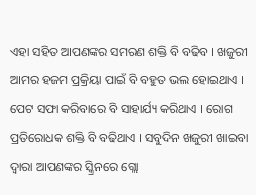ଏହା ସହିତ ଆପଣଙ୍କର ସମରଣ ଶକ୍ତି ବି ବଢିବ । ଖଜୁରୀ ଆମର ହଜମ ପ୍ରକ୍ରିୟା ପାଇଁ ବି ବହୁତ ଭଲ ହୋଇଥାଏ । ପେଟ ସଫା କରିବାରେ ବି ସାହାର୍ଯ୍ୟ କରିଥାଏ । ରୋଗ ପ୍ରତିରୋଧକ ଶକ୍ତି ବି ବଢିଥାଏ । ସବୁଦିନ ଖଜୁରୀ ଖାଇବା ଦ୍ଵାରା ଆପଣଙ୍କର ସ୍କ୍ରିନରେ ଗ୍ଲୋ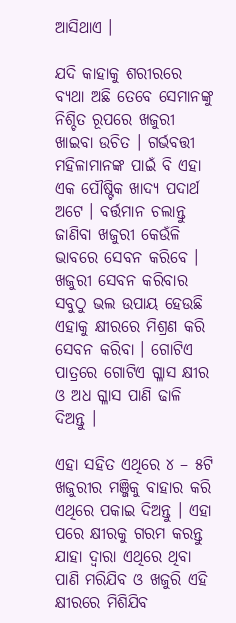ଆସିଥାଏ ।

ଯଦି କାହାକୁ ଶରୀରରେ ବ୍ୟଥା ଅଛି ତେବେ ସେମାନଙ୍କୁ ନିଶ୍ଚିତ ରୂପରେ ଖଜୁରୀ ଖାଇବା ଉଚିତ । ଗର୍ଭବତ୍ତୀ ମହିଳାମାନଙ୍କ ପାଇଁ ବି ଏହା ଏକ ପୌଷ୍ଟିକ ଖାଦ୍ୟ ପଦାର୍ଥ ଅଟେ । ବର୍ତ୍ତମାନ ଚଲାନ୍ତୁ ଜାଣିବା ଖଜୁରୀ କେଉଁଳି ଭାବରେ ସେବନ କରିବେ । ଖଜୁରୀ ସେବନ କରିବାର ସବୁଠୁ ଭଲ ଉପାୟ ହେଉଛି ଏହାକୁ କ୍ଷୀରରେ ମିଶ୍ରଣ କରି ସେବନ କରିବା । ଗୋଟିଏ ପାତ୍ରରେ ଗୋଟିଏ ଗ୍ଳାସ କ୍ଷୀର ଓ ଅଧ ଗ୍ଳାସ ପାଣି ଢାଳି ଦିଅନ୍ତୁ ।

ଏହା ସହିତ ଏଥିରେ ୪ – ୫ଟି ଖଜୁରୀର ମଞ୍ଜିକୁ ବାହାର କରି ଏଥିରେ ପକାଇ ଦିଅନ୍ତୁ । ଏହା ପରେ କ୍ଷୀରକୁ ଗରମ କରନ୍ତୁ ଯାହା ଦ୍ଵାରା ଏଥିରେ ଥିବା ପାଣି ମରିଯିବ ଓ ଖଜୁରି ଏହି କ୍ଷୀରରେ ମିଶିଯିବ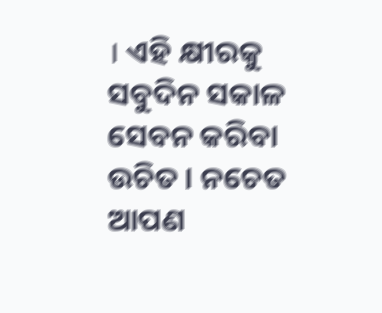। ଏହି କ୍ଷୀରକୁ ସବୁଦିନ ସକାଳ ସେବନ କରିବା ଉଚିତ । ନଚେତ ଆପଣ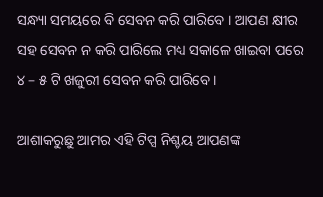ସନ୍ଧ୍ୟା ସମୟରେ ବି ସେବନ କରି ପାରିବେ । ଆପଣ କ୍ଷୀର ସହ ସେବନ ନ କରି ପାରିଲେ ମଧ୍ୟ ସକାଳେ ଖାଇବା ପରେ ୪ – ୫ ଟି ଖଜୁରୀ ସେବନ କରି ପାରିବେ ।

ଆଶାକରୁଛୁ ଆମର ଏହି ଟିପ୍ସ ନିଶ୍ଚୟ ଆପଣଙ୍କ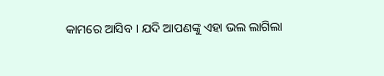କାମରେ ଆସିବ । ଯଦି ଆପଣଙ୍କୁ ଏହା ଭଲ ଲାଗିଲା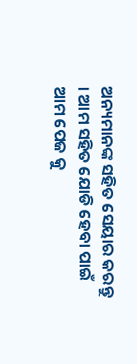ଅନ୍ୟମାନଙ୍କ ସହିତ ସେୟାର କରନ୍ତୁ । ଆମ ସହିତ ଯୋଡି ହେବା ପାଇଁ ଆମ ପେଜ କୁ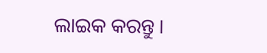ଲାଇକ କରନ୍ତୁ ।